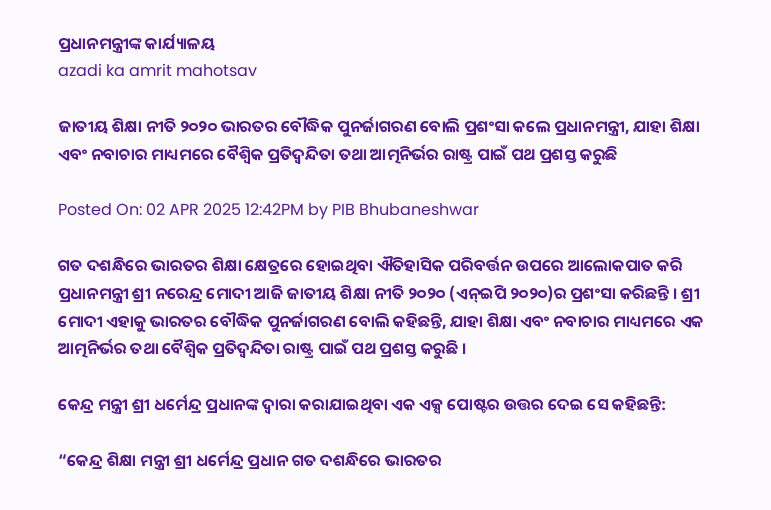ପ୍ରଧାନମନ୍ତ୍ରୀଙ୍କ କାର୍ଯ୍ୟାଳୟ
azadi ka amrit mahotsav

ଜାତୀୟ ଶିକ୍ଷା ନୀତି ୨୦୨୦ ଭାରତର ବୌଦ୍ଧିକ ପୁନର୍ଜାଗରଣ ବୋଲି ପ୍ରଶଂସା କଲେ ପ୍ରଧାନମନ୍ତ୍ରୀ, ଯାହା ଶିକ୍ଷା ଏବଂ ନବାଚାର ମାଧ୍ୟମରେ ବୈଶ୍ୱିକ ପ୍ରତିଦ୍ୱନ୍ଦିତା ତଥା ଆତ୍ମନିର୍ଭର ରାଷ୍ଟ୍ର ପାଇଁ ପଥ ପ୍ରଶସ୍ତ କରୁଛି

Posted On: 02 APR 2025 12:42PM by PIB Bhubaneshwar

ଗତ ଦଶନ୍ଧିରେ ଭାରତର ଶିକ୍ଷା କ୍ଷେତ୍ରରେ ହୋଇଥିବା ଐତିହାସିକ ପରିବର୍ତ୍ତନ ଉପରେ ଆଲୋକପାତ କରି ପ୍ରଧାନମନ୍ତ୍ରୀ ଶ୍ରୀ ନରେନ୍ଦ୍ର ମୋଦୀ ଆଜି ଜାତୀୟ ଶିକ୍ଷା ନୀତି ୨୦୨୦ (ଏନ୍‌ଇପି ୨୦୨୦)ର ପ୍ରଶଂସା କରିଛନ୍ତି । ଶ୍ରୀ ମୋଦୀ ଏହାକୁ ଭାରତର ବୌଦ୍ଧିକ ପୁନର୍ଜାଗରଣ ବୋଲି କହିଛନ୍ତି, ଯାହା ଶିକ୍ଷା ଏବଂ ନବାଚାର ମାଧ୍ୟମରେ ଏକ ଆତ୍ମନିର୍ଭର ତଥା ବୈଶ୍ୱିକ ପ୍ରତିଦ୍ୱନ୍ଦିତା ରାଷ୍ଟ୍ର ପାଇଁ ପଥ ପ୍ରଶସ୍ତ କରୁଛି ।

କେନ୍ଦ୍ର ମନ୍ତ୍ରୀ ଶ୍ରୀ ଧର୍ମେନ୍ଦ୍ର ପ୍ରଧାନଙ୍କ ଦ୍ୱାରା କରାଯାଇଥିବା ଏକ ଏକ୍ସ ପୋଷ୍ଟର ଉତ୍ତର ଦେଇ ସେ କହିଛନ୍ତି:

“କେନ୍ଦ୍ର ଶିକ୍ଷା ମନ୍ତ୍ରୀ ଶ୍ରୀ ଧର୍ମେନ୍ଦ୍ର ପ୍ରଧାନ ଗତ ଦଶନ୍ଧିରେ ଭାରତର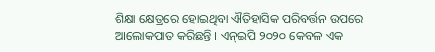ଶିକ୍ଷା କ୍ଷେତ୍ରରେ ହୋଇଥିବା ଐତିହାସିକ ପରିବର୍ତ୍ତନ ଉପରେ ଆଲୋକପାତ କରିଛନ୍ତି । ଏନ୍‌ଇପି ୨୦୨୦ କେବଳ ଏକ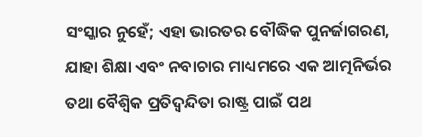ସଂସ୍କାର ନୁହେଁ; ଏହା ଭାରତର ବୌଦ୍ଧିକ ପୁନର୍ଜାଗରଣ, ଯାହା ଶିକ୍ଷା ଏବଂ ନବାଚାର ମାଧ୍ୟମରେ ଏକ ଆତ୍ମନିର୍ଭର ତଥା ବୈଶ୍ୱିକ ପ୍ରତିଦ୍ୱନ୍ଦିତା ରାଷ୍ଟ୍ର ପାଇଁ ପଥ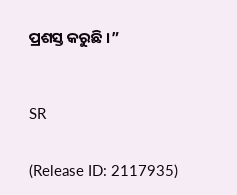ପ୍ରଶସ୍ତ କରୁଛି ।”



SR


(Release ID: 2117935)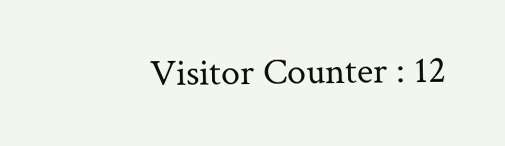Visitor Counter : 12